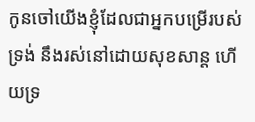កូនចៅយើងខ្ញុំដែលជាអ្នកបម្រើរបស់ទ្រង់ នឹងរស់នៅដោយសុខសាន្ត ហើយទ្រ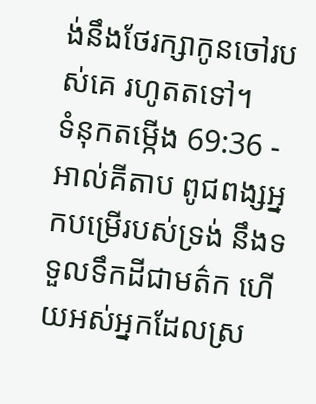ង់នឹងថែរក្សាកូនចៅរបស់គេ រហូតតទៅ។
ទំនុកតម្កើង 69:36 - អាល់គីតាប ពូជពង្សអ្នកបម្រើរបស់ទ្រង់ នឹងទទួលទឹកដីជាមត៌ក ហើយអស់អ្នកដែលស្រ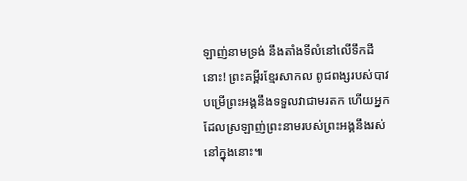ឡាញ់នាមទ្រង់ នឹងតាំងទីលំនៅលើទឹកដីនោះ! ព្រះគម្ពីរខ្មែរសាកល ពូជពង្សរបស់បាវបម្រើព្រះអង្គនឹងទទួលវាជាមរតក ហើយអ្នកដែលស្រឡាញ់ព្រះនាមរបស់ព្រះអង្គនឹងរស់នៅក្នុងនោះ៕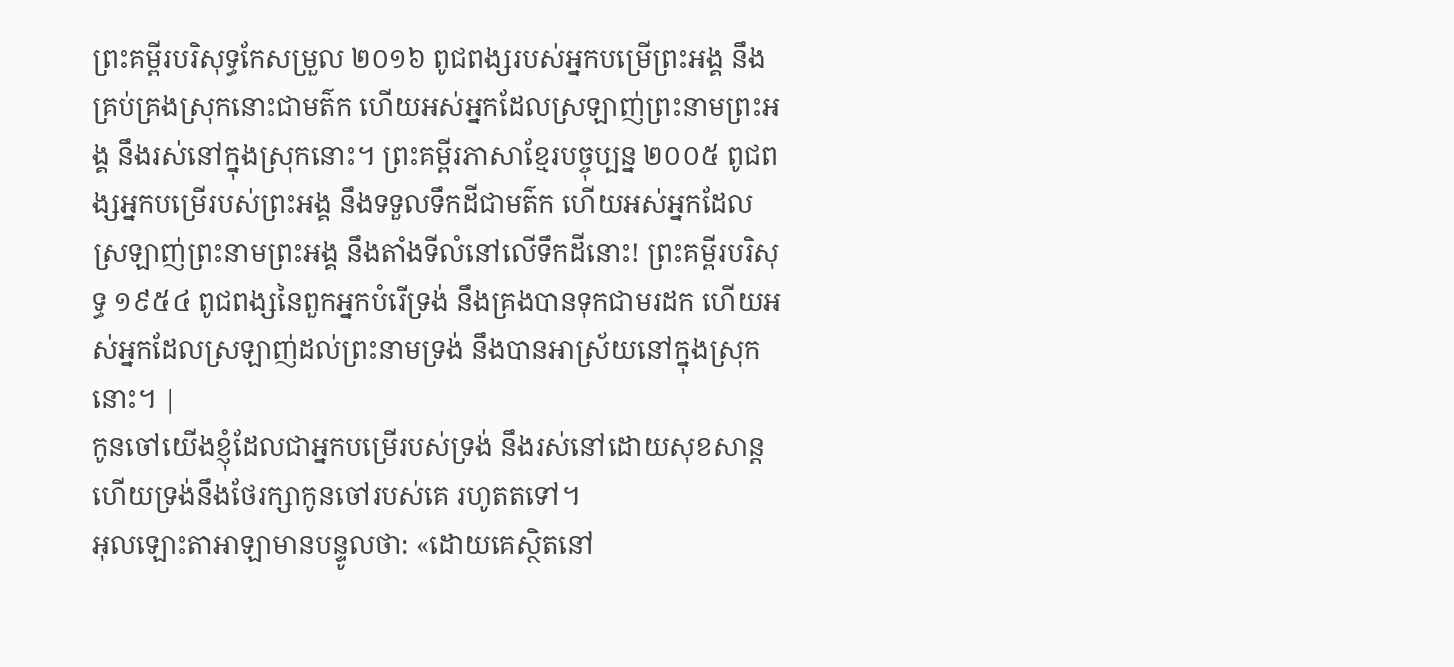ព្រះគម្ពីរបរិសុទ្ធកែសម្រួល ២០១៦ ពូជពង្សរបស់អ្នកបម្រើព្រះអង្គ នឹងគ្រប់គ្រងស្រុកនោះជាមត៌ក ហើយអស់អ្នកដែលស្រឡាញ់ព្រះនាមព្រះអង្គ នឹងរស់នៅក្នុងស្រុកនោះ។ ព្រះគម្ពីរភាសាខ្មែរបច្ចុប្បន្ន ២០០៥ ពូជពង្សអ្នកបម្រើរបស់ព្រះអង្គ នឹងទទួលទឹកដីជាមត៌ក ហើយអស់អ្នកដែលស្រឡាញ់ព្រះនាមព្រះអង្គ នឹងតាំងទីលំនៅលើទឹកដីនោះ! ព្រះគម្ពីរបរិសុទ្ធ ១៩៥៤ ពូជពង្សនៃពួកអ្នកបំរើទ្រង់ នឹងគ្រងបានទុកជាមរដក ហើយអស់អ្នកដែលស្រឡាញ់ដល់ព្រះនាមទ្រង់ នឹងបានអាស្រ័យនៅក្នុងស្រុកនោះ។ |
កូនចៅយើងខ្ញុំដែលជាអ្នកបម្រើរបស់ទ្រង់ នឹងរស់នៅដោយសុខសាន្ត ហើយទ្រង់នឹងថែរក្សាកូនចៅរបស់គេ រហូតតទៅ។
អុលឡោះតាអាឡាមានបន្ទូលថា: «ដោយគេស្ថិតនៅ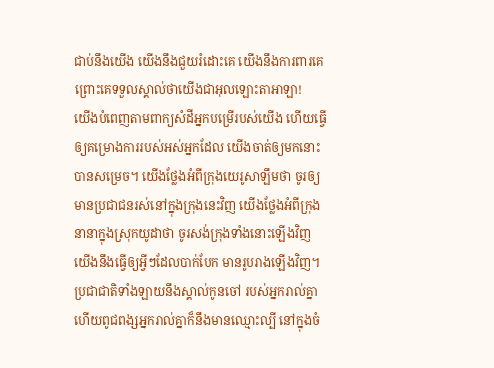ជាប់នឹងយើង យើងនឹងជួយរំដោះគេ យើងនឹងការពារគេ ព្រោះគេទទួលស្គាល់ថាយើងជាអុលឡោះតាអាឡា!
យើងបំពេញតាមពាក្យសំដីអ្នកបម្រើរបស់យើង ហើយធ្វើឲ្យគម្រោងការរបស់អស់អ្នកដែល យើងចាត់ឲ្យមកនោះ បានសម្រេច។ យើងថ្លែងអំពីក្រុងយេរូសាឡឹមថា ចូរឲ្យមានប្រជាជនរស់នៅក្នុងក្រុងនេះវិញ យើងថ្លែងអំពីក្រុងនានាក្នុងស្រុកយូដាថា ចូរសង់ក្រុងទាំងនោះឡើងវិញ យើងនឹងធ្វើឲ្យអ្វីៗដែលបាក់បែក មានរូបរាងឡើងវិញ។
ប្រជាជាតិទាំងឡាយនឹងស្គាល់កូនចៅ របស់អ្នករាល់គ្នា ហើយពូជពង្សអ្នករាល់គ្នាក៏នឹងមានឈ្មោះល្បី នៅក្នុងចំ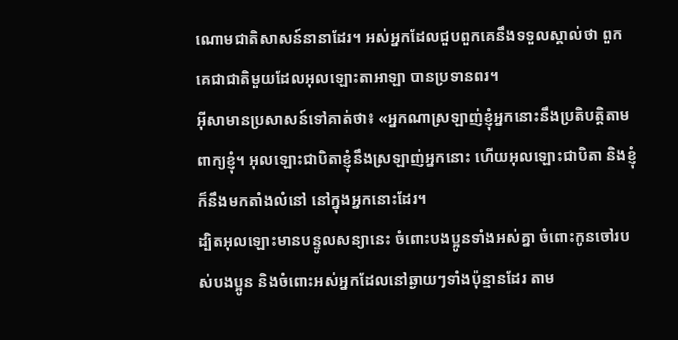ណោមជាតិសាសន៍នានាដែរ។ អស់អ្នកដែលជួបពួកគេនឹងទទួលស្គាល់ថា ពួកគេជាជាតិមួយដែលអុលឡោះតាអាឡា បានប្រទានពរ។
អ៊ីសាមានប្រសាសន៍ទៅគាត់ថា៖ «អ្នកណាស្រឡាញ់ខ្ញុំអ្នកនោះនឹងប្រតិបត្ដិតាមពាក្យខ្ញុំ។ អុលឡោះជាបិតាខ្ញុំនឹងស្រឡាញ់អ្នកនោះ ហើយអុលឡោះជាបិតា និងខ្ញុំក៏នឹងមកតាំងលំនៅ នៅក្នុងអ្នកនោះដែរ។
ដ្បិតអុលឡោះមានបន្ទូលសន្យានេះ ចំពោះបងប្អូនទាំងអស់គ្នា ចំពោះកូនចៅរបស់បងប្អូន និងចំពោះអស់អ្នកដែលនៅឆ្ងាយៗទាំងប៉ុន្មានដែរ តាម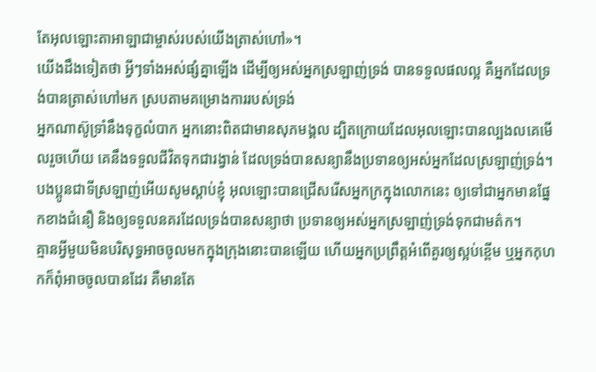តែអុលឡោះតាអាឡាជាម្ចាស់របស់យើងត្រាស់ហៅ»។
យើងដឹងទៀតថា អ្វីៗទាំងអស់ផ្សំគ្នាឡើង ដើម្បីឲ្យអស់អ្នកស្រឡាញ់ទ្រង់ បានទទួលផលល្អ គឺអ្នកដែលទ្រង់បានត្រាស់ហៅមក ស្របតាមគម្រោងការរបស់ទ្រង់
អ្នកណាស៊ូទ្រាំនឹងទុក្ខលំបាក អ្នកនោះពិតជាមានសុភមង្គល ដ្បិតក្រោយដែលអុលឡោះបានល្បងលគេមើលរួចហើយ គេនឹងទទួលជីវិតទុកជារង្វាន់ ដែលទ្រង់បានសន្យានឹងប្រទានឲ្យអស់អ្នកដែលស្រឡាញ់ទ្រង់។
បងប្អូនជាទីស្រឡាញ់អើយសូមស្ដាប់ខ្ញុំ អុលឡោះបានជ្រើសរើសអ្នកក្រក្នុងលោកនេះ ឲ្យទៅជាអ្នកមានផ្នែកខាងជំនឿ និងឲ្យទទួលនគរដែលទ្រង់បានសន្យាថា ប្រទានឲ្យអស់អ្នកស្រឡាញ់ទ្រង់ទុកជាមត៌ក។
គ្មានអ្វីមួយមិនបរិសុទ្ធអាចចូលមកក្នុងក្រុងនោះបានឡើយ ហើយអ្នកប្រព្រឹត្ដអំពើគួរឲ្យស្អប់ខ្ពើម ឬអ្នកកុហកក៏ពុំអាចចូលបានដែរ គឺមានតែ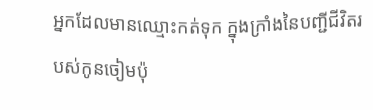អ្នកដែលមានឈ្មោះកត់ទុក ក្នុងក្រាំងនៃបញ្ជីជីវិតរបស់កូនចៀមប៉ុ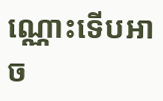ណ្ណោះទើបអាច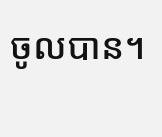ចូលបាន។